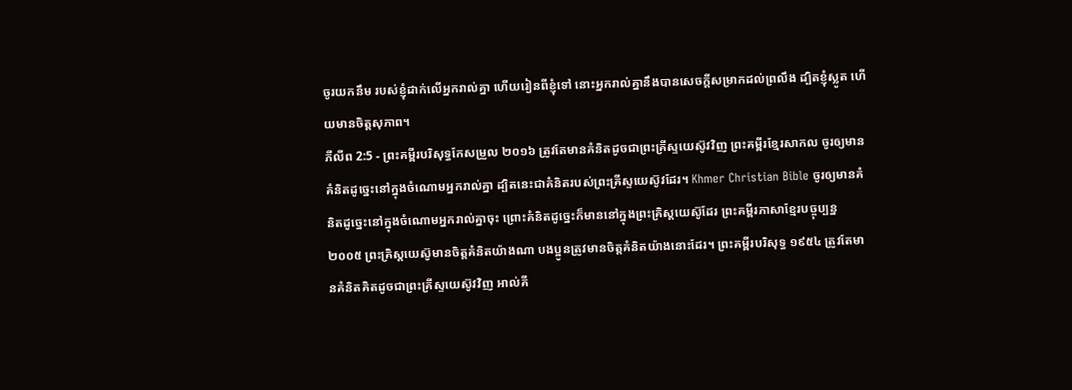ចូរយកនឹម របស់ខ្ញុំដាក់លើអ្នករាល់គ្នា ហើយរៀនពីខ្ញុំទៅ នោះអ្នករាល់គ្នានឹងបានសេចក្តីសម្រាកដល់ព្រលឹង ដ្បិតខ្ញុំស្លូត ហើយមានចិត្តសុភាព។
ភីលីព 2:5 - ព្រះគម្ពីរបរិសុទ្ធកែសម្រួល ២០១៦ ត្រូវតែមានគំនិតដូចជាព្រះគ្រីស្ទយេស៊ូវវិញ ព្រះគម្ពីរខ្មែរសាកល ចូរឲ្យមានគំនិតដូច្នេះនៅក្នុងចំណោមអ្នករាល់គ្នា ដ្បិតនេះជាគំនិតរបស់ព្រះគ្រីស្ទយេស៊ូវដែរ។ Khmer Christian Bible ចូរឲ្យមានគំនិតដូច្នេះនៅក្នុងចំណោមអ្នករាល់គ្នាចុះ ព្រោះគំនិតដូច្នេះក៏មាននៅក្នុងព្រះគ្រិស្ដយេស៊ូដែរ ព្រះគម្ពីរភាសាខ្មែរបច្ចុប្បន្ន ២០០៥ ព្រះគ្រិស្តយេស៊ូមានចិត្តគំនិតយ៉ាងណា បងប្អូនត្រូវមានចិត្តគំនិតយ៉ាងនោះដែរ។ ព្រះគម្ពីរបរិសុទ្ធ ១៩៥៤ ត្រូវតែមានគំនិតគិតដូចជាព្រះគ្រីស្ទយេស៊ូវវិញ អាល់គី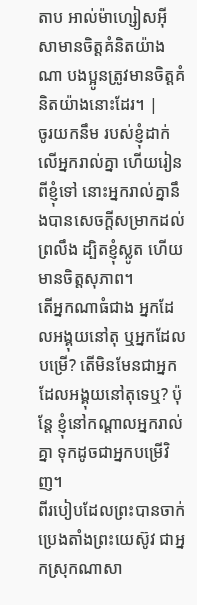តាប អាល់ម៉ាហ្សៀសអ៊ីសាមានចិត្ដគំនិតយ៉ាងណា បងប្អូនត្រូវមានចិត្ដគំនិតយ៉ាងនោះដែរ។ |
ចូរយកនឹម របស់ខ្ញុំដាក់លើអ្នករាល់គ្នា ហើយរៀនពីខ្ញុំទៅ នោះអ្នករាល់គ្នានឹងបានសេចក្តីសម្រាកដល់ព្រលឹង ដ្បិតខ្ញុំស្លូត ហើយមានចិត្តសុភាព។
តើអ្នកណាធំជាង អ្នកដែលអង្គុយនៅតុ ឬអ្នកដែលបម្រើ? តើមិនមែនជាអ្នកដែលអង្គុយនៅតុទេឬ? ប៉ុន្តែ ខ្ញុំនៅកណ្តាលអ្នករាល់គ្នា ទុកដូចជាអ្នកបម្រើវិញ។
ពីរបៀបដែលព្រះបានចាក់ប្រេងតាំងព្រះយេស៊ូវ ជាអ្នកស្រុកណាសា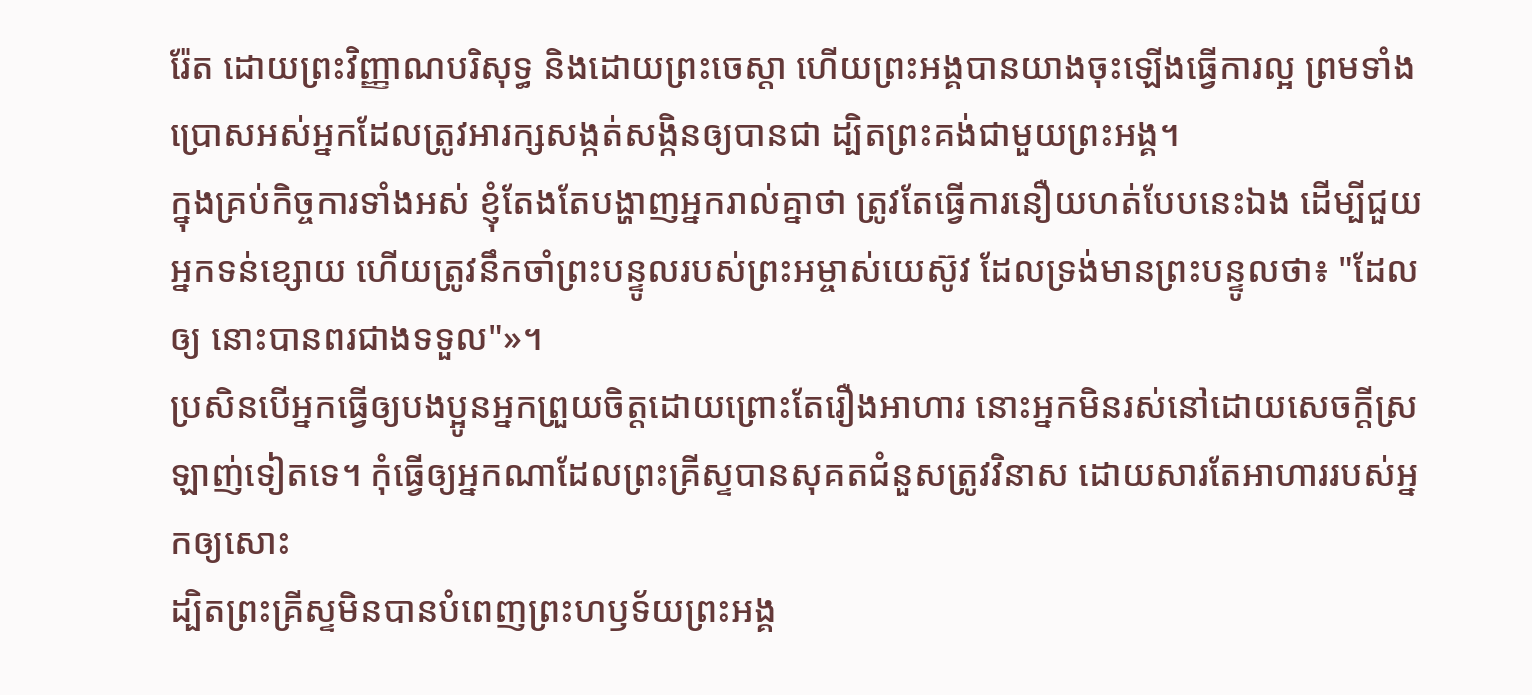រ៉ែត ដោយព្រះវិញ្ញាណបរិសុទ្ធ និងដោយព្រះចេស្តា ហើយព្រះអង្គបានយាងចុះឡើងធ្វើការល្អ ព្រមទាំងប្រោសអស់អ្នកដែលត្រូវអារក្សសង្កត់សង្កិនឲ្យបានជា ដ្បិតព្រះគង់ជាមួយព្រះអង្គ។
ក្នុងគ្រប់កិច្ចការទាំងអស់ ខ្ញុំតែងតែបង្ហាញអ្នករាល់គ្នាថា ត្រូវតែធ្វើការនឿយហត់បែបនេះឯង ដើម្បីជួយអ្នកទន់ខ្សោយ ហើយត្រូវនឹកចាំព្រះបន្ទូលរបស់ព្រះអម្ចាស់យេស៊ូវ ដែលទ្រង់មានព្រះបន្ទូលថា៖ "ដែលឲ្យ នោះបានពរជាងទទួល"»។
ប្រសិនបើអ្នកធ្វើឲ្យបងប្អូនអ្នកព្រួយចិត្តដោយព្រោះតែរឿងអាហារ នោះអ្នកមិនរស់នៅដោយសេចក្ដីស្រឡាញ់ទៀតទេ។ កុំធ្វើឲ្យអ្នកណាដែលព្រះគ្រីស្ទបានសុគតជំនួសត្រូវវិនាស ដោយសារតែអាហាររបស់អ្នកឲ្យសោះ
ដ្បិតព្រះគ្រីស្ទមិនបានបំពេញព្រះហឫទ័យព្រះអង្គ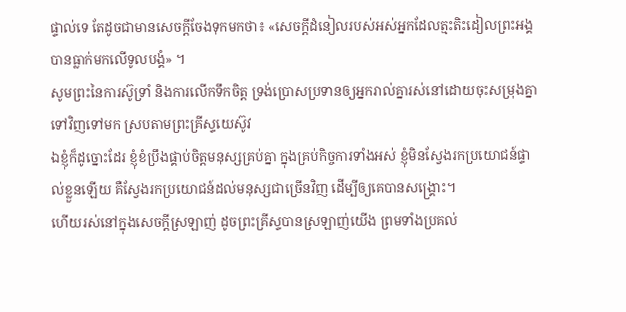ផ្ទាល់ទេ តែដូចជាមានសេចក្តីចែងទុកមកថា៖ «សេចក្តីដំនៀលរបស់អស់អ្នកដែលត្មះតិះដៀលព្រះអង្គ បានធ្លាក់មកលើទូលបង្គំ» ។
សូមព្រះនៃការស៊ូទ្រាំ និងការលើកទឹកចិត្ត ទ្រង់ប្រោសប្រទានឲ្យអ្នករាល់គ្នារស់នៅដោយចុះសម្រុងគ្នាទៅវិញទៅមក ស្របតាមព្រះគ្រីស្ទយេស៊ូវ
ឯខ្ញុំក៏ដូច្នោះដែរ ខ្ញុំខំប្រឹងផ្គាប់ចិត្តមនុស្សគ្រប់គ្នា ក្នុងគ្រប់កិច្ចការទាំងអស់ ខ្ញុំមិនស្វែងរកប្រយោជន៍ផ្ទាល់ខ្លួនឡើយ គឺស្វែងរកប្រយោជន៍ដល់មនុស្សជាច្រើនវិញ ដើម្បីឲ្យគេបានសង្គ្រោះ។
ហើយរស់នៅក្នុងសេចក្តីស្រឡាញ់ ដូចព្រះគ្រីស្ទបានស្រឡាញ់យើង ព្រមទាំងប្រគល់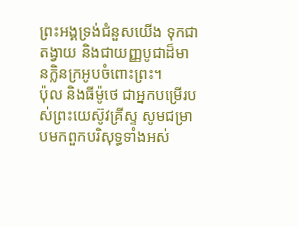ព្រះអង្គទ្រង់ជំនួសយើង ទុកជាតង្វាយ និងជាយញ្ញបូជាដ៏មានក្លិនក្រអូបចំពោះព្រះ។
ប៉ុល និងធីម៉ូថេ ជាអ្នកបម្រើរបស់ព្រះយេស៊ូវគ្រីស្ទ សូមជម្រាបមកពួកបរិសុទ្ធទាំងអស់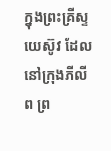ក្នុងព្រះគ្រីស្ទយេស៊ូវ ដែលនៅក្រុងភីលីព ព្រ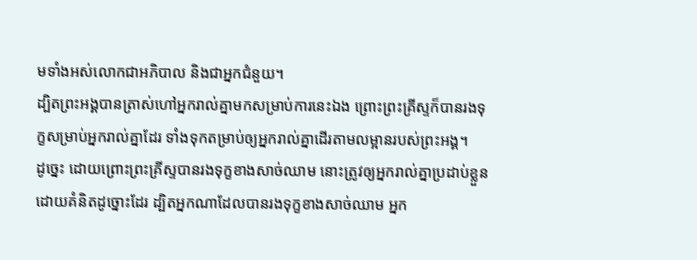មទាំងអស់លោកជាអភិបាល និងជាអ្នកជំនួយ។
ដ្បិតព្រះអង្គបានត្រាស់ហៅអ្នករាល់គ្នាមកសម្រាប់ការនេះឯង ព្រោះព្រះគ្រីស្ទក៏បានរងទុក្ខសម្រាប់អ្នករាល់គ្នាដែរ ទាំងទុកតម្រាប់ឲ្យអ្នករាល់គ្នាដើរតាមលម្អានរបស់ព្រះអង្គ។
ដូច្នេះ ដោយព្រោះព្រះគ្រីស្ទបានរងទុក្ខខាងសាច់ឈាម នោះត្រូវឲ្យអ្នករាល់គ្នាប្រដាប់ខ្លួនដោយគំនិតដូច្នោះដែរ ដ្បិតអ្នកណាដែលបានរងទុក្ខខាងសាច់ឈាម អ្នក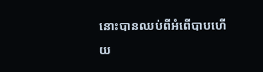នោះបានឈប់ពីអំពើបាបហើយ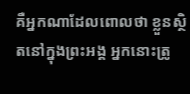គឺអ្នកណាដែលពោលថា ខ្លួនស្ថិតនៅក្នុងព្រះអង្គ អ្នកនោះត្រូ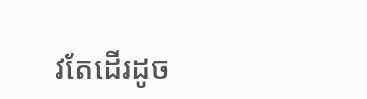វតែដើរដូច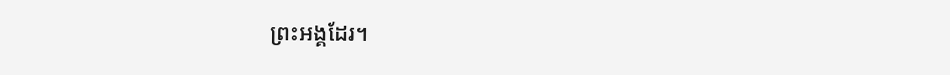ព្រះអង្គដែរ។